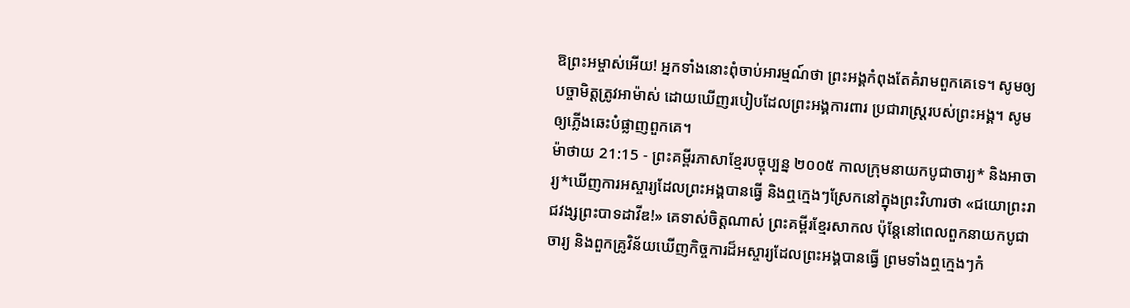ឱព្រះអម្ចាស់អើយ! អ្នកទាំងនោះពុំចាប់អារម្មណ៍ថា ព្រះអង្គកំពុងតែគំរាមពួកគេទេ។ សូមឲ្យបច្ចាមិត្តត្រូវអាម៉ាស់ ដោយឃើញរបៀបដែលព្រះអង្គការពារ ប្រជារាស្ដ្ររបស់ព្រះអង្គ។ សូមឲ្យភ្លើងឆេះបំផ្លាញពួកគេ។
ម៉ាថាយ 21:15 - ព្រះគម្ពីរភាសាខ្មែរបច្ចុប្បន្ន ២០០៥ កាលក្រុមនាយកបូជាចារ្យ* និងអាចារ្យ*ឃើញការអស្ចារ្យដែលព្រះអង្គបានធ្វើ និងឮក្មេងៗស្រែកនៅក្នុងព្រះវិហារថា «ជយោព្រះរាជវង្សព្រះបាទដាវីឌ!» គេទាស់ចិត្តណាស់ ព្រះគម្ពីរខ្មែរសាកល ប៉ុន្តែនៅពេលពួកនាយកបូជាចារ្យ និងពួកគ្រូវិន័យឃើញកិច្ចការដ៏អស្ចារ្យដែលព្រះអង្គបានធ្វើ ព្រមទាំងឮក្មេងៗកំ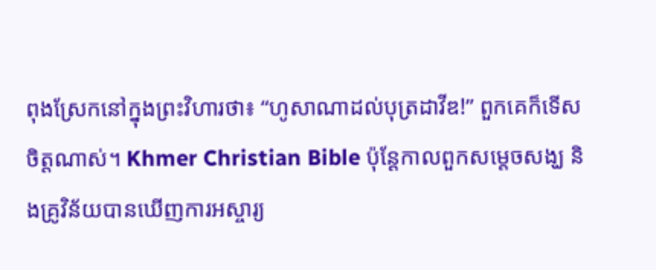ពុងស្រែកនៅក្នុងព្រះវិហារថា៖ “ហូសាណាដល់បុត្រដាវីឌ!” ពួកគេក៏ទើសចិត្តណាស់។ Khmer Christian Bible ប៉ុន្ដែកាលពួកសម្ដេចសង្ឃ និងគ្រូវិន័យបានឃើញការអស្ចារ្យ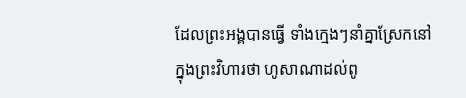ដែលព្រះអង្គបានធ្វើ ទាំងក្មេងៗនាំគ្នាស្រែកនៅក្នុងព្រះវិហារថា ហូសាណាដល់ពូ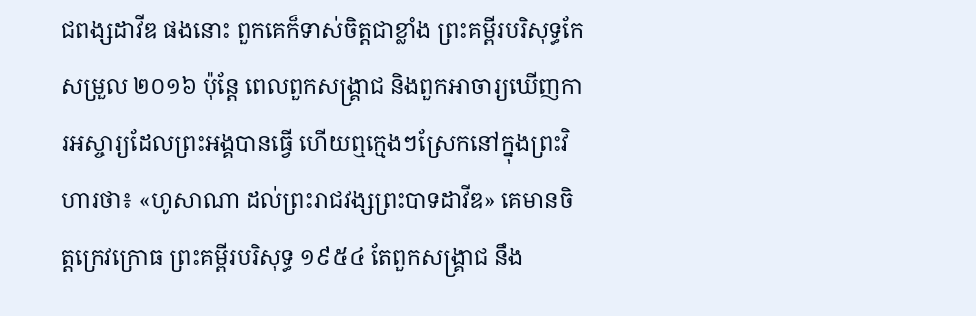ជពង្សដាវីឌ ផងនោះ ពួកគេក៏ទាស់ចិត្ដជាខ្លាំង ព្រះគម្ពីរបរិសុទ្ធកែសម្រួល ២០១៦ ប៉ុន្តែ ពេលពួកសង្គ្រាជ និងពួកអាចារ្យឃើញការអស្ចារ្យដែលព្រះអង្គបានធ្វើ ហើយឮក្មេងៗស្រែកនៅក្នុងព្រះវិហារថា៖ «ហូសាណា ដល់ព្រះរាជវង្សព្រះបាទដាវីឌ» គេមានចិត្តក្រេវក្រោធ ព្រះគម្ពីរបរិសុទ្ធ ១៩៥៤ តែពួកសង្គ្រាជ នឹង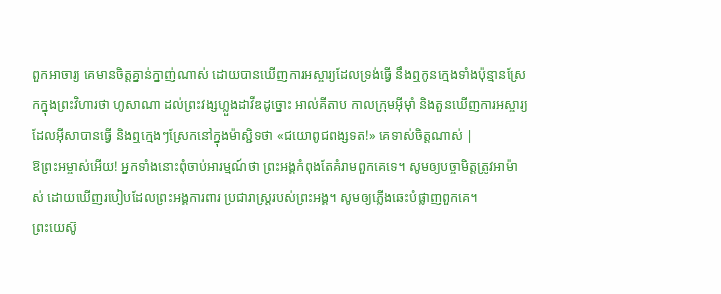ពួកអាចារ្យ គេមានចិត្តគ្នាន់ក្នាញ់ណាស់ ដោយបានឃើញការអស្ចារ្យដែលទ្រង់ធ្វើ នឹងឮកូនក្មេងទាំងប៉ុន្មានស្រែកក្នុងព្រះវិហារថា ហូសាណា ដល់ព្រះវង្សហ្លួងដាវីឌដូច្នោះ អាល់គីតាប កាលក្រុមអ៊ីមុាំ និងតួនឃើញការអស្ចារ្យដែលអ៊ីសាបានធ្វើ និងឮក្មេងៗស្រែកនៅក្នុងម៉ាស្ជិទថា «ជយោពូជពង្សទត!» គេទាស់ចិត្ដណាស់ |
ឱព្រះអម្ចាស់អើយ! អ្នកទាំងនោះពុំចាប់អារម្មណ៍ថា ព្រះអង្គកំពុងតែគំរាមពួកគេទេ។ សូមឲ្យបច្ចាមិត្តត្រូវអាម៉ាស់ ដោយឃើញរបៀបដែលព្រះអង្គការពារ ប្រជារាស្ដ្ររបស់ព្រះអង្គ។ សូមឲ្យភ្លើងឆេះបំផ្លាញពួកគេ។
ព្រះយេស៊ូ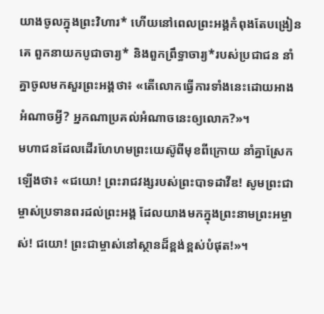យាងចូលក្នុងព្រះវិហារ* ហើយនៅពេលព្រះអង្គកំពុងតែបង្រៀនគេ ពួកនាយកបូជាចារ្យ* និងពួកព្រឹទ្ធាចារ្យ*របស់ប្រជាជន នាំគ្នាចូលមកសួរព្រះអង្គថា៖ «តើលោកធ្វើការទាំងនេះដោយអាងអំណាចអ្វី? អ្នកណាប្រគល់អំណាចនេះឲ្យលោក?»។
មហាជនដែលដើរហែហមព្រះយេស៊ូពីមុខពីក្រោយ នាំគ្នាស្រែកឡើងថា៖ «ជយោ! ព្រះរាជវង្សរបស់ព្រះបាទដាវីឌ! សូមព្រះជាម្ចាស់ប្រទានពរដល់ព្រះអង្គ ដែលយាងមកក្នុងព្រះនាមព្រះអម្ចាស់! ជយោ! ព្រះជាម្ចាស់នៅស្ថានដ៏ខ្ពង់ខ្ពស់បំផុត!»។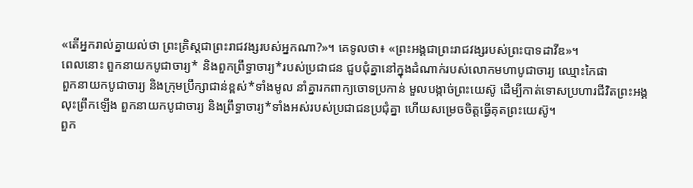«តើអ្នករាល់គ្នាយល់ថា ព្រះគ្រិស្តជាព្រះរាជវង្សរបស់អ្នកណា?»។ គេទូលថា៖ «ព្រះអង្គជាព្រះរាជវង្សរបស់ព្រះបាទដាវីឌ»។
ពេលនោះ ពួកនាយកបូជាចារ្យ* និងពួកព្រឹទ្ធាចារ្យ*របស់ប្រជាជន ជួបជុំគ្នានៅក្នុងដំណាក់របស់លោកមហាបូជាចារ្យ ឈ្មោះកៃផា
ពួកនាយកបូជាចារ្យ និងក្រុមប្រឹក្សាជាន់ខ្ពស់*ទាំងមូល នាំគ្នារកពាក្យចោទប្រកាន់ មួលបង្កាច់ព្រះយេស៊ូ ដើម្បីកាត់ទោសប្រហារជីវិតព្រះអង្គ
លុះព្រឹកឡើង ពួកនាយកបូជាចារ្យ និងព្រឹទ្ធាចារ្យ*ទាំងអស់របស់ប្រជាជនប្រជុំគ្នា ហើយសម្រេចចិត្តធ្វើគុតព្រះយេស៊ូ។
ពួក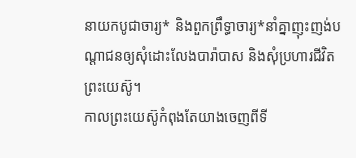នាយកបូជាចារ្យ* និងពួកព្រឹទ្ធាចារ្យ*នាំគ្នាញុះញង់បណ្ដាជនឲ្យសុំដោះលែងបារ៉ាបាស និងសុំប្រហារជីវិតព្រះយេស៊ូ។
កាលព្រះយេស៊ូកំពុងតែយាងចេញពីទី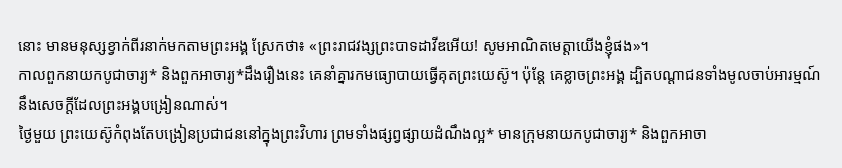នោះ មានមនុស្សខ្វាក់ពីរនាក់មកតាមព្រះអង្គ ស្រែកថា៖ «ព្រះរាជវង្សព្រះបាទដាវីឌអើយ! សូមអាណិតមេត្តាយើងខ្ញុំផង»។
កាលពួកនាយកបូជាចារ្យ* និងពួកអាចារ្យ*ដឹងរឿងនេះ គេនាំគ្នារកមធ្យោបាយធ្វើគុតព្រះយេស៊ូ។ ប៉ុន្តែ គេខ្លាចព្រះអង្គ ដ្បិតបណ្ដាជនទាំងមូលចាប់អារម្មណ៍នឹងសេចក្ដីដែលព្រះអង្គបង្រៀនណាស់។
ថ្ងៃមួយ ព្រះយេស៊ូកំពុងតែបង្រៀនប្រជាជននៅក្នុងព្រះវិហារ ព្រមទាំងផ្សព្វផ្សាយដំណឹងល្អ* មានក្រុមនាយកបូជាចារ្យ* និងពួកអាចា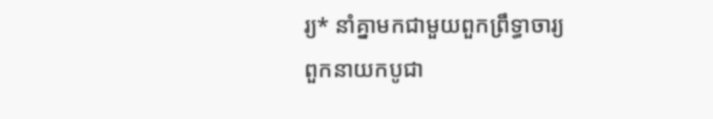រ្យ* នាំគ្នាមកជាមួយពួកព្រឹទ្ធាចារ្យ
ពួកនាយកបូជា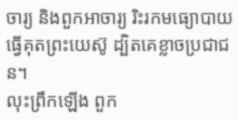ចារ្យ និងពួកអាចារ្យ រិះរកមធ្យោបាយធ្វើគុតព្រះយេស៊ូ ដ្បិតគេខ្លាចប្រជាជន។
លុះព្រឹកឡើង ពួក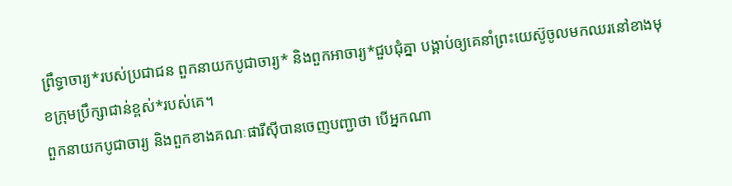ព្រឹទ្ធាចារ្យ*របស់ប្រជាជន ពួកនាយកបូជាចារ្យ* និងពួកអាចារ្យ*ជួបជុំគ្នា បង្គាប់ឲ្យគេនាំព្រះយេស៊ូចូលមកឈរនៅខាងមុខក្រុមប្រឹក្សាជាន់ខ្ពស់*របស់គេ។
ពួកនាយកបូជាចារ្យ និងពួកខាងគណៈផារីស៊ីបានចេញបញ្ជាថា បើអ្នកណា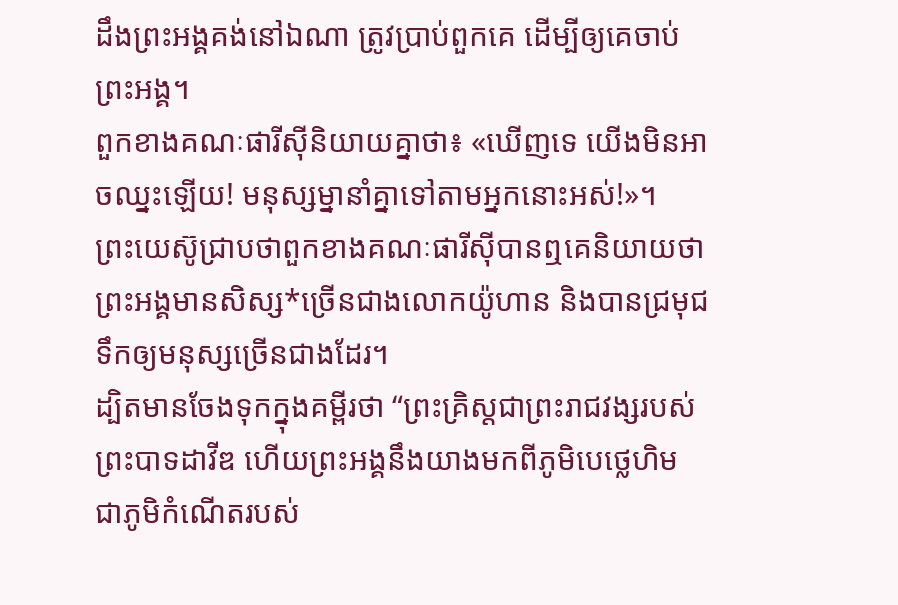ដឹងព្រះអង្គគង់នៅឯណា ត្រូវប្រាប់ពួកគេ ដើម្បីឲ្យគេចាប់ព្រះអង្គ។
ពួកខាងគណៈផារីស៊ីនិយាយគ្នាថា៖ «ឃើញទេ យើងមិនអាចឈ្នះឡើយ! មនុស្សម្នានាំគ្នាទៅតាមអ្នកនោះអស់!»។
ព្រះយេស៊ូជ្រាបថាពួកខាងគណៈផារីស៊ីបានឮគេនិយាយថា ព្រះអង្គមានសិស្ស*ច្រើនជាងលោកយ៉ូហាន និងបានជ្រមុជទឹកឲ្យមនុស្សច្រើនជាងដែរ។
ដ្បិតមានចែងទុកក្នុងគម្ពីរថា “ព្រះគ្រិស្តជាព្រះរាជវង្សរបស់ព្រះបាទដាវីឌ ហើយព្រះអង្គនឹងយាងមកពីភូមិបេថ្លេហិម ជាភូមិកំណើតរបស់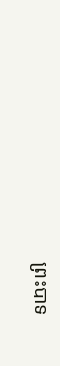ព្រះបាទ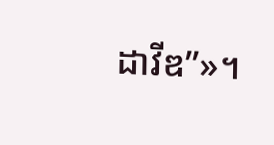ដាវីឌ”»។